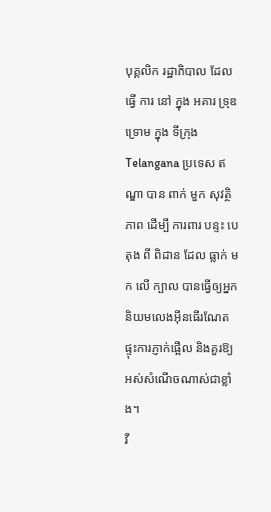បុគ្គលិក រដ្ឋាភិបាល ដែល ធ្វើ ការ នៅ ក្នុង អគារ ទ្រុឌទ្រោម ក្នុង ទីក្រុង Telangana ប្រទេស ឥណ្ឌា បាន ពាក់ មួក សុវត្ថិភាព ដើម្បី ការពារ បន្ទះ បេតុង ពី ពិដាន ដែល ធ្លាក់ មក លើ ក្បាល បានធ្វើឲ្យអ្នកនិយមលេងអ៊ីនធើរណែត ផ្ទុះការភ្ញាក់ផ្អើល និងគួរឱ្យអស់សំណើចណាស់ជាខ្លាំង។
វី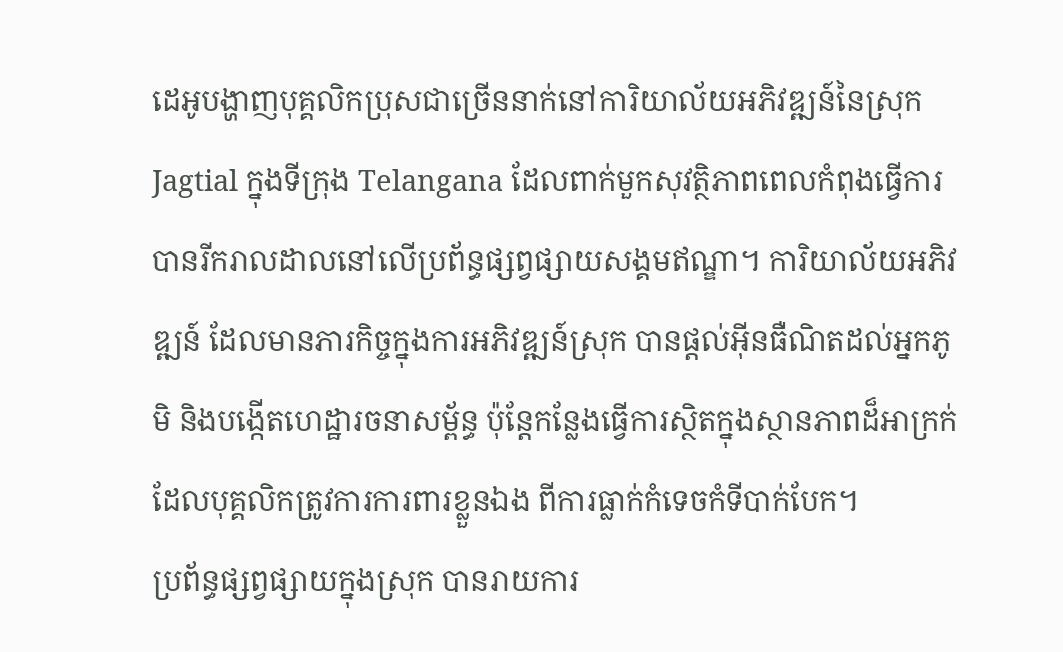ដេអូបង្ហាញបុគ្គលិកប្រុសជាច្រើននាក់នៅការិយាល័យអភិវឌ្ឍន៍នៃស្រុក Jagtial ក្នុងទីក្រុង Telangana ដែលពាក់មួកសុវត្ថិភាពពេលកំពុងធ្វើការ បានរីករាលដាលនៅលើប្រព័ន្ធផ្សព្វផ្សាយសង្គមឥណ្ឌា។ ការិយាល័យអភិវឌ្ឍន៍ ដែលមានភារកិច្ចក្នុងការអភិវឌ្ឍន៍ស្រុក បានផ្តល់អ៊ីនធឺណិតដល់អ្នកភូមិ និងបង្កើតហេដ្ឋារចនាសម្ព័ន្ធ ប៉ុន្តែកន្លែងធ្វើការស្ថិតក្នុងស្ថានភាពដ៏អាក្រក់ ដែលបុគ្គលិកត្រូវការការពារខ្លួនឯង ពីការធ្លាក់កំទេចកំទីបាក់បែក។
ប្រព័ន្ធផ្សព្វផ្សាយក្នុងស្រុក បានរាយការ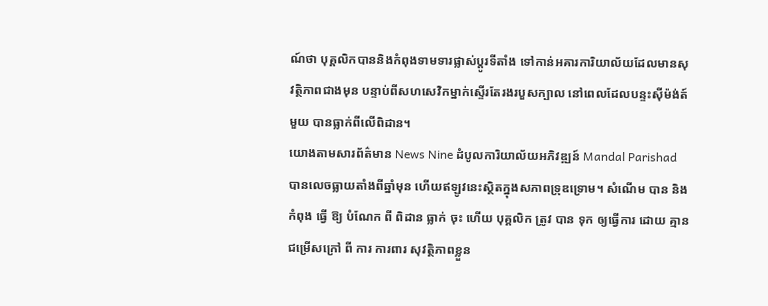ណ៍ថា បុគ្គលិកបាននិងកំពុងទាមទារផ្លាស់ប្តូរទីតាំង ទៅកាន់អគារការិយាល័យដែលមានសុវត្ថិភាពជាងមុន បន្ទាប់ពីសហសេវិកម្នាក់ស្ទើរតែរងរបួសក្បាល នៅពេលដែលបន្ទះស៊ីម៉ង់ត៍មួយ បានធ្លាក់ពីលើពិដាន។
យោងតាមសារព័ត៌មាន News Nine ដំបូលការិយាល័យអភិវឌ្ឍន៍ Mandal Parishad បានលេចធ្លាយតាំងពីឆ្នាំមុន ហើយឥឡូវនេះស្ថិតក្នុងសភាពទ្រុឌទ្រោម។ សំណើម បាន និង កំពុង ធ្វើ ឱ្យ បំណែក ពី ពិដាន ធ្លាក់ ចុះ ហើយ បុគ្គលិក ត្រូវ បាន ទុក ឲ្យធ្វើការ ដោយ គ្មាន ជម្រើសក្រៅ ពី ការ ការពារ សុវត្ថិភាពខ្លួន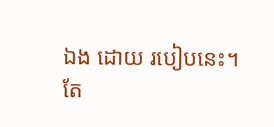ឯង ដោយ របៀបនេះ។
តែ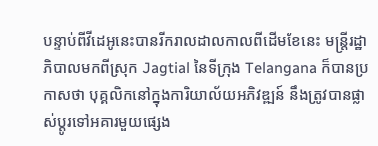បន្ទាប់ពីវីដេអូនេះបានរីករាលដាលកាលពីដើមខែនេះ មន្ត្រីរដ្ឋាភិបាលមកពីស្រុក Jagtial នៃទីក្រុង Telangana ក៏បានប្រកាសថា បុគ្គលិកនៅក្នុងការិយាល័យអភិវឌ្ឍន៍ នឹងត្រូវបានផ្លាស់ប្តូរទៅអគារមួយផ្សេង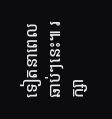ទៀតនាពេលឆាប់ៗនេះ៕ រក្សា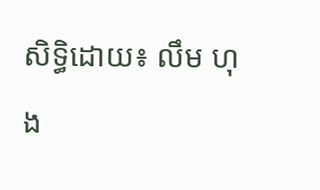សិទ្ធិដោយ៖ លឹម ហុង